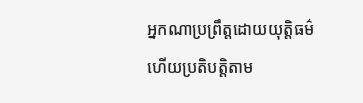អ្នកណាប្រព្រឹត្តដោយយុត្តិធម៌ ហើយប្រតិបត្តិតាម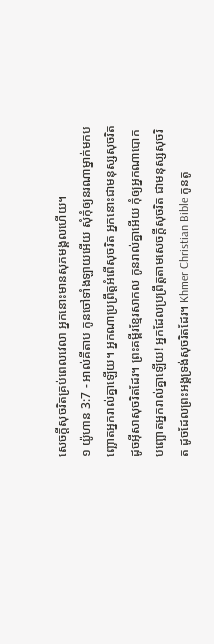សេចក្ដីសុចរិតគ្រប់ពេលវេលា អ្នកនោះមានសុភមង្គលហើយ។
១ យ៉ូហាន 3:7 - អាល់គីតាប កូនចៅទាំងឡាយអើយ សុំកុំឲ្យនរណាម្នាក់មកបញ្ឆោតអ្នករាល់គ្នាឡើយ។ អ្នកណាប្រព្រឹត្ដអំពើសុចរិត អ្នកនោះជាមនុស្សសុចរិត ដូចអ៊ីសាសុចរិតដែរ។ ព្រះគម្ពីរខ្មែរសាកល កូនរាល់គ្នាអើយ កុំឲ្យអ្នកណាបោកបញ្ឆោតអ្នករាល់គ្នាឡើយ! អ្នកដែលប្រព្រឹត្តតាមសេចក្ដីសុចរិត ជាមនុស្សសុចរិត ដូចដែលព្រះអង្គទ្រង់សុចរិតដែរ។ Khmer Christian Bible កូនតូ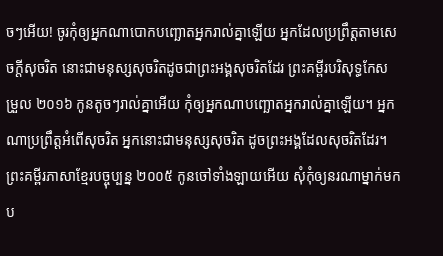ចៗអើយ! ចូរកុំឲ្យអ្នកណាបោកបញ្ឆោតអ្នករាល់គ្នាឡើយ អ្នកដែលប្រព្រឹត្ដតាមសេចក្ដីសុចរិត នោះជាមនុស្សសុចរិតដូចជាព្រះអង្គសុចរិតដែរ ព្រះគម្ពីរបរិសុទ្ធកែសម្រួល ២០១៦ កូនតូចៗរាល់គ្នាអើយ កុំឲ្យអ្នកណាបញ្ឆោតអ្នករាល់គ្នាឡើយ។ អ្នកណាប្រព្រឹត្តអំពើសុចរិត អ្នកនោះជាមនុស្សសុចរិត ដូចព្រះអង្គដែលសុចរិតដែរ។ ព្រះគម្ពីរភាសាខ្មែរបច្ចុប្បន្ន ២០០៥ កូនចៅទាំងឡាយអើយ សុំកុំឲ្យនរណាម្នាក់មកប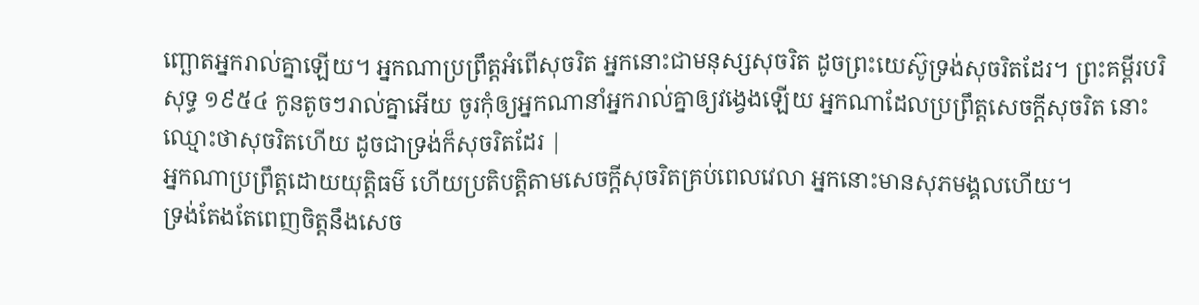ញ្ឆោតអ្នករាល់គ្នាឡើយ។ អ្នកណាប្រព្រឹត្តអំពើសុចរិត អ្នកនោះជាមនុស្សសុចរិត ដូចព្រះយេស៊ូទ្រង់សុចរិតដែរ។ ព្រះគម្ពីរបរិសុទ្ធ ១៩៥៤ កូនតូចៗរាល់គ្នាអើយ ចូរកុំឲ្យអ្នកណានាំអ្នករាល់គ្នាឲ្យវង្វេងឡើយ អ្នកណាដែលប្រព្រឹត្តសេចក្ដីសុចរិត នោះឈ្មោះថាសុចរិតហើយ ដូចជាទ្រង់ក៏សុចរិតដែរ |
អ្នកណាប្រព្រឹត្តដោយយុត្តិធម៌ ហើយប្រតិបត្តិតាមសេចក្ដីសុចរិតគ្រប់ពេលវេលា អ្នកនោះមានសុភមង្គលហើយ។
ទ្រង់តែងតែពេញចិត្តនឹងសេច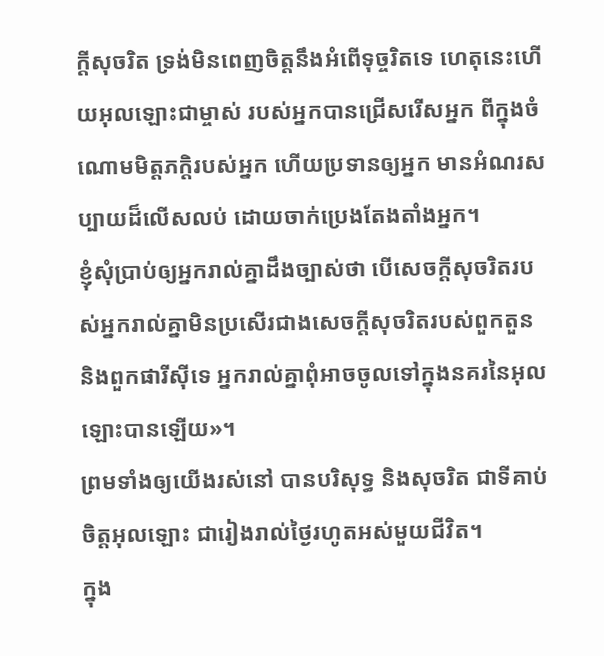ក្ដីសុចរិត ទ្រង់មិនពេញចិត្តនឹងអំពើទុច្ចរិតទេ ហេតុនេះហើយអុលឡោះជាម្ចាស់ របស់អ្នកបានជ្រើសរើសអ្នក ពីក្នុងចំណោមមិត្តភក្ដិរបស់អ្នក ហើយប្រទានឲ្យអ្នក មានអំណរសប្បាយដ៏លើសលប់ ដោយចាក់ប្រេងតែងតាំងអ្នក។
ខ្ញុំសុំប្រាប់ឲ្យអ្នករាល់គ្នាដឹងច្បាស់ថា បើសេចក្ដីសុចរិតរបស់អ្នករាល់គ្នាមិនប្រសើរជាងសេចក្ដីសុចរិតរបស់ពួកតួន និងពួកផារីស៊ីទេ អ្នករាល់គ្នាពុំអាចចូលទៅក្នុងនគរនៃអុលឡោះបានឡើយ»។
ព្រមទាំងឲ្យយើងរស់នៅ បានបរិសុទ្ធ និងសុចរិត ជាទីគាប់ចិត្តអុលឡោះ ជារៀងរាល់ថ្ងៃរហូតអស់មួយជីវិត។
ក្នុង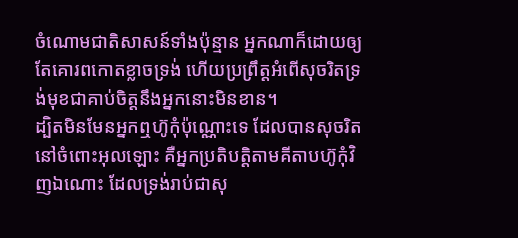ចំណោមជាតិសាសន៍ទាំងប៉ុន្មាន អ្នកណាក៏ដោយឲ្យតែគោរពកោតខ្លាចទ្រង់ ហើយប្រព្រឹត្ដអំពើសុចរិតទ្រង់មុខជាគាប់ចិត្តនឹងអ្នកនោះមិនខាន។
ដ្បិតមិនមែនអ្នកឮហ៊ូកុំប៉ុណ្ណោះទេ ដែលបានសុចរិតនៅចំពោះអុលឡោះ គឺអ្នកប្រតិបត្ដិតាមគីតាបហ៊ូកុំវិញឯណោះ ដែលទ្រង់រាប់ជាសុ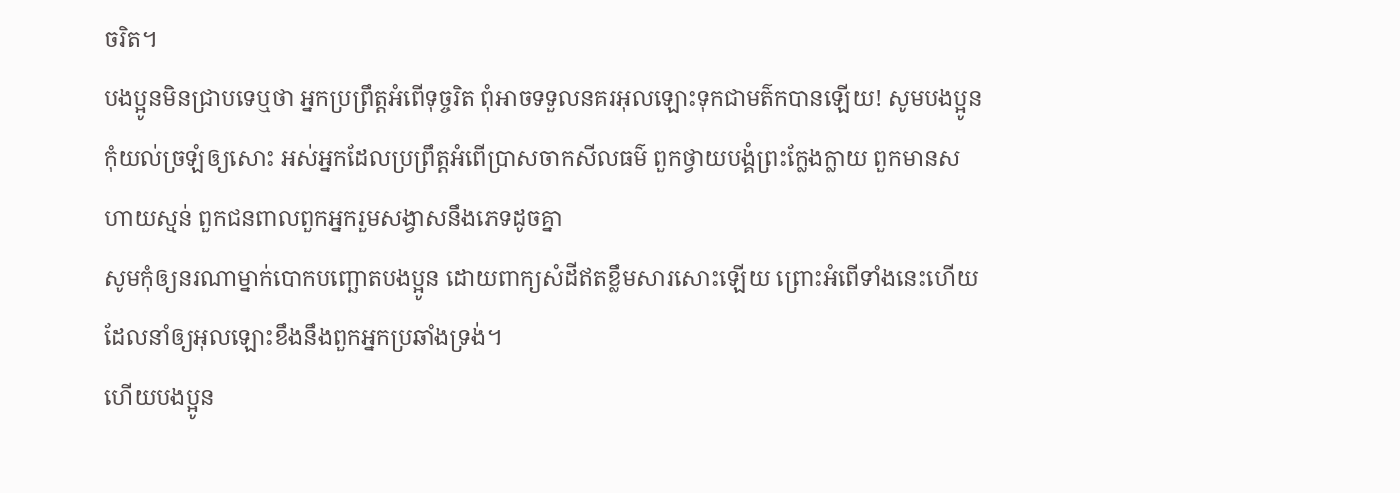ចរិត។
បងប្អូនមិនជ្រាបទេឬថា អ្នកប្រព្រឹត្ដអំពើទុច្ចរិត ពុំអាចទទួលនគរអុលឡោះទុកជាមត៌កបានឡើយ! សូមបងប្អូនកុំយល់ច្រឡំឲ្យសោះ អស់អ្នកដែលប្រព្រឹត្ដអំពើប្រាសចាកសីលធម៌ ពួកថ្វាយបង្គំព្រះក្លែងក្លាយ ពួកមានសហាយស្មន់ ពួកជនពាលពួកអ្នករួមសង្វាសនឹងភេទដូចគ្នា
សូមកុំឲ្យនរណាម្នាក់បោកបញ្ឆោតបងប្អូន ដោយពាក្យសំដីឥតខ្លឹមសារសោះឡើយ ព្រោះអំពើទាំងនេះហើយដែលនាំឲ្យអុលឡោះខឹងនឹងពួកអ្នកប្រឆាំងទ្រង់។
ហើយបងប្អូន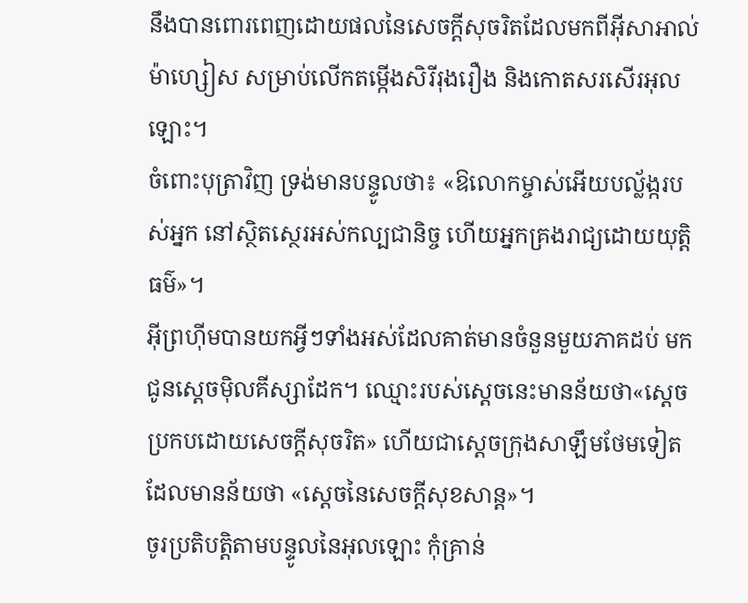នឹងបានពោរពេញដោយផលនៃសេចក្ដីសុចរិតដែលមកពីអ៊ីសាអាល់ម៉ាហ្សៀស សម្រាប់លើកតម្កើងសិរីរុងរឿង និងកោតសរសើរអុលឡោះ។
ចំពោះបុត្រាវិញ ទ្រង់មានបន្ទូលថា៖ «ឱលោកម្ចាស់អើយបល្ល័ង្ករបស់អ្នក នៅស្ថិតស្ថេរអស់កល្បជានិច្ច ហើយអ្នកគ្រងរាជ្យដោយយុត្ដិធម៌»។
អ៊ីព្រហ៊ីមបានយកអ្វីៗទាំងអស់ដែលគាត់មានចំនួនមួយភាគដប់ មកជូនស្តេចម៉ិលគីស្សាដែក។ ឈ្មោះរបស់ស្ដេចនេះមានន័យថា«ស្ដេចប្រកបដោយសេចក្ដីសុចរិត» ហើយជាស្ដេចក្រុងសាឡឹមថែមទៀត ដែលមានន័យថា «ស្ដេចនៃសេចក្ដីសុខសាន្ដ»។
ចូរប្រតិបត្ដិតាមបន្ទូលនៃអុលឡោះ កុំគ្រាន់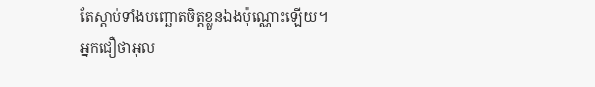តែស្ដាប់ទាំងបញ្ឆោតចិត្ដខ្លួនឯងប៉ុណ្ណោះឡើយ។
អ្នកជឿថាអុល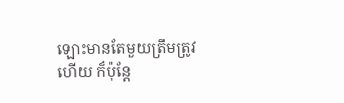ឡោះមានតែមួយត្រឹមត្រូវហើយ ក៏ប៉ុន្ដែ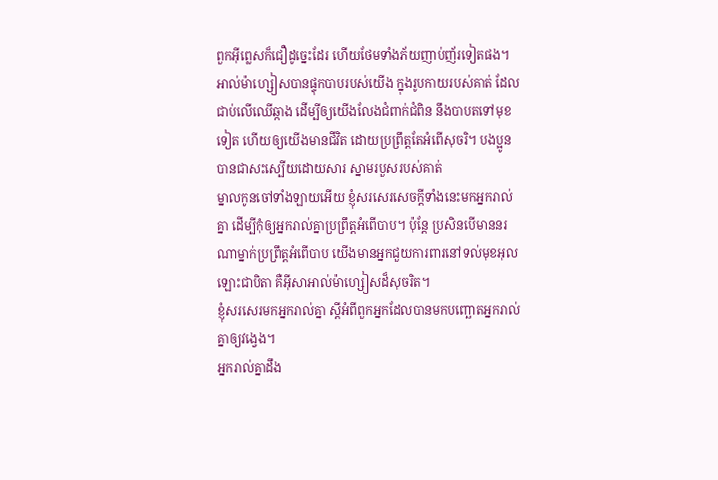ពួកអ៊ីព្លេសក៏ជឿដូច្នេះដែរ ហើយថែមទាំងភ័យញាប់ញ័រទៀតផង។
អាល់ម៉ាហ្សៀសបានផ្ទុកបាបរបស់យើង ក្នុងរូបកាយរបស់គាត់ ដែលជាប់លើឈើឆ្កាង ដើម្បីឲ្យយើងលែងជំពាក់ជំពិន នឹងបាបតទៅមុខទៀត ហើយឲ្យយើងមានជីវិត ដោយប្រព្រឹត្តតែអំពើសុចរិ។ បងប្អូនបានជាសះស្បើយដោយសារ ស្នាមរបួសរបស់គាត់
ម្នាលកូនចៅទាំងឡាយអើយ ខ្ញុំសរសេរសេចក្ដីទាំងនេះមកអ្នករាល់គ្នា ដើម្បីកុំឲ្យអ្នករាល់គ្នាប្រព្រឹត្ដអំពើបាប។ ប៉ុន្ដែ ប្រសិនបើមាននរណាម្នាក់ប្រព្រឹត្ដអំពើបាប យើងមានអ្នកជួយការពារនៅទល់មុខអុលឡោះជាបិតា គឺអ៊ីសាអាល់ម៉ាហ្សៀសដ៏សុចរិត។
ខ្ញុំសរសេរមកអ្នករាល់គ្នា ស្ដីអំពីពួកអ្នកដែលបានមកបញ្ឆោតអ្នករាល់គ្នាឲ្យវង្វេង។
អ្នករាល់គ្នាដឹង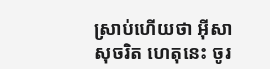ស្រាប់ហើយថា អ៊ីសាសុចរិត ហេតុនេះ ចូរ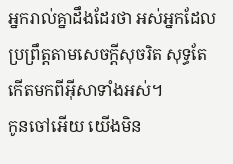អ្នករាល់គ្នាដឹងដែរថា អស់អ្នកដែលប្រព្រឹត្ដតាមសេចក្ដីសុចរិត សុទ្ធតែកើតមកពីអ៊ីសាទាំងអស់។
កូនចៅអើយ យើងមិន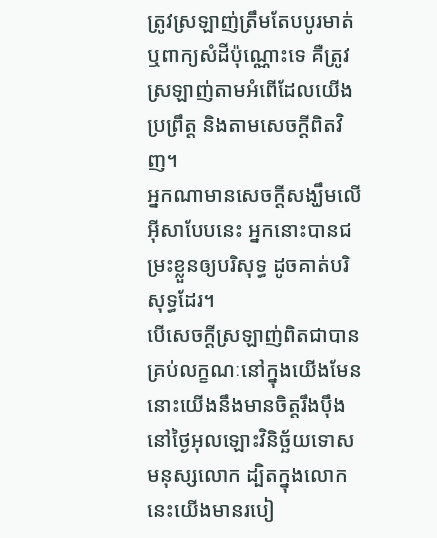ត្រូវស្រឡាញ់ត្រឹមតែបបូរមាត់ ឬពាក្យសំដីប៉ុណ្ណោះទេ គឺត្រូវស្រឡាញ់តាមអំពើដែលយើងប្រព្រឹត្ដ និងតាមសេចក្ដីពិតវិញ។
អ្នកណាមានសេចក្ដីសង្ឃឹមលើអ៊ីសាបែបនេះ អ្នកនោះបានជម្រះខ្លួនឲ្យបរិសុទ្ធ ដូចគាត់បរិសុទ្ធដែរ។
បើសេចក្ដីស្រឡាញ់ពិតជាបានគ្រប់លក្ខណៈនៅក្នុងយើងមែន នោះយើងនឹងមានចិត្ដរឹងប៉ឹង នៅថ្ងៃអុលឡោះវិនិច្ឆ័យទោសមនុស្សលោក ដ្បិតក្នុងលោកនេះយើងមានរបៀ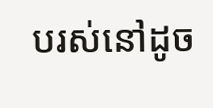បរស់នៅដូច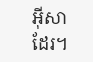អ៊ីសាដែរ។